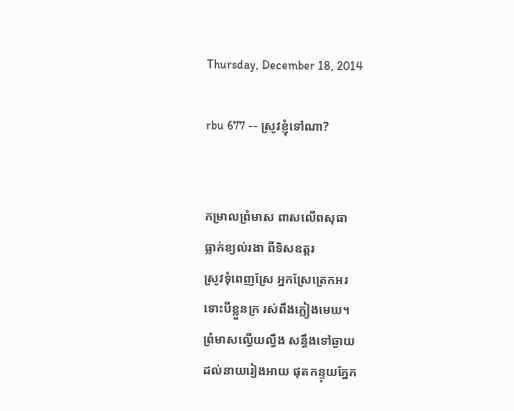Thursday, December 18, 2014

rbu 677 -- ស្រូវខ្ញុំទៅណា?


កម្រាលព្រំមាស ពាសលើពសុធា
ធ្លាក់ខ្យល់រងា ពីទិសឧត្តរ
ស្រូវទុំពេញស្រែ អ្នកស្រែត្រេកអរ
ទោះបីខ្លួនក្រ រស់ពឹងភ្លៀងមេឃ។
ព្រំមាសល្វើយល្វឹង សន្ធឹងទៅឆ្ងាយ
ដល់នាយរៀងអាយ ផុតកន្ទុយភ្នែក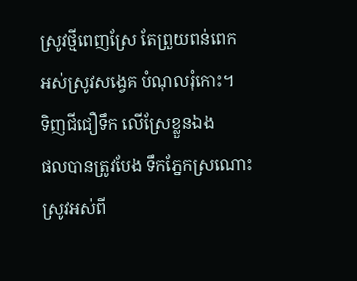ស្រូវថ្មីពេញស្រែ តែព្រួយពន់ពេក
អស់ស្រូវសង្វេគ បំណុលរុំកោះ។
ទិញជីជឿទឹក លើស្រែខ្លួនឯង
ផលបានត្រូវបែង ទឹកភ្នែកស្រណោះ
ស្រូវអស់ពី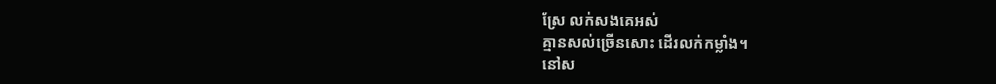ស្រែ លក់សងគេអស់
គ្មានសល់ច្រើនសោះ ដើរលក់កម្លាំង។
នៅស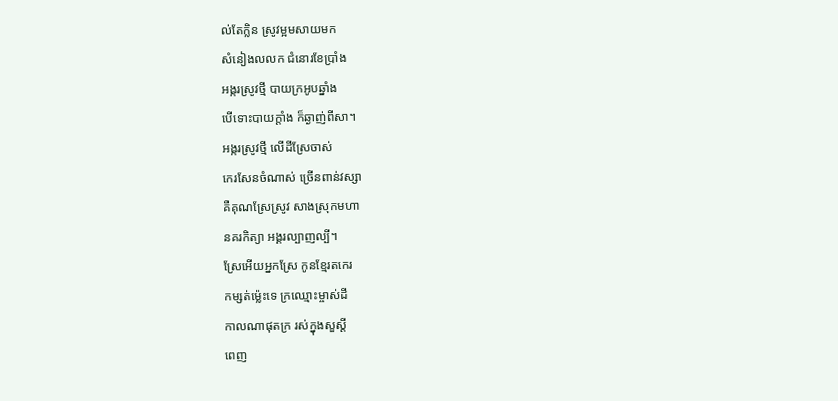ល់តែក្លិន ស្រូវម្អមសាយមក
សំនៀងលលក ជំនោរខែប្រាំង
អង្ករស្រូវថ្មី បាយក្រអូបឆ្នាំង
បើទោះបាយក្ដាំង ក៏ឆ្ងាញ់ពីសា។
អង្ករស្រូវថ្មី លើដីស្រែចាស់
កេរសែនចំណាស់ ច្រើនពាន់វស្សា
គឺគុណស្រែស្រូវ សាងស្រុកមហា
នគរកិត្យា អង្គរល្បាញល្បី។
ស្រែអើយអ្នកស្រែ កូនខ្មែរតកេរ
កម្សត់ម្ល៉េះទេ ក្រឈ្មោះម្ចាស់ដី
កាលណាផុតក្រ រស់ក្នុងសួស្ដី
ពេញ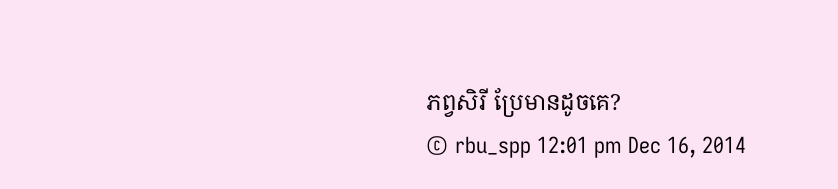ភព្វសិរី ប្រែមានដូចគេ?
© rbu_spp 12:01 pm Dec 16, 2014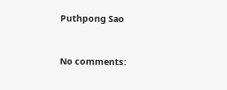Puthpong Sao


No comments: